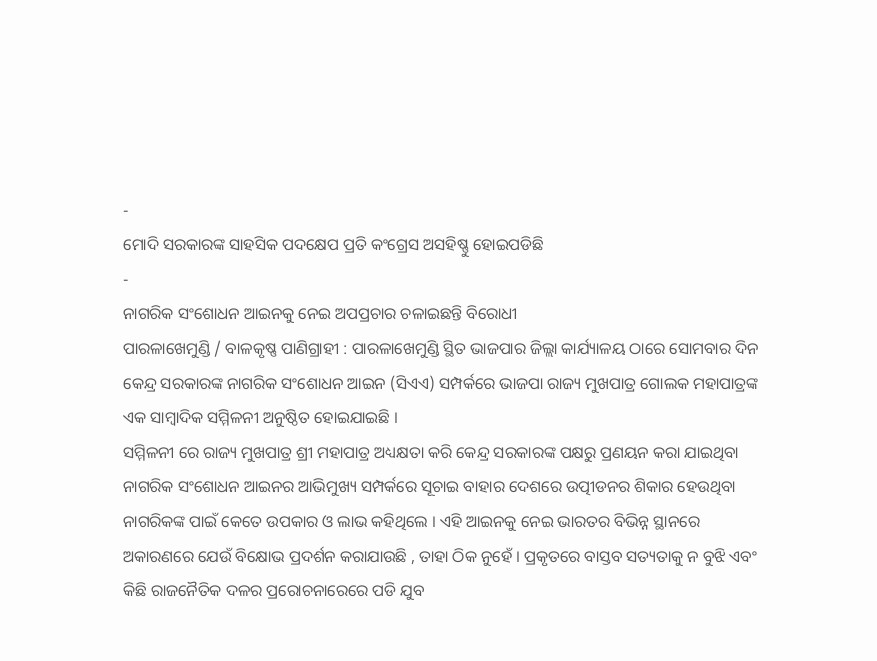-
ମୋଦି ସରକାରଙ୍କ ସାହସିକ ପଦକ୍ଷେପ ପ୍ରତି କଂଗ୍ରେସ ଅସହିଷ୍ଣୁ ହୋଇପଡିଛି
-
ନାଗରିକ ସଂଶୋଧନ ଆଇନକୁ ନେଇ ଅପପ୍ରଚାର ଚଳାଇଛନ୍ତି ବିରୋଧୀ
ପାରଳାଖେମୁଣ୍ଡି / ବାଳକୃଷ୍ଣ ପାଣିଗ୍ରାହୀ : ପାରଳାଖେମୁଣ୍ଡି ସ୍ଥିତ ଭାଜପାର ଜିଲ୍ଲା କାର୍ଯ୍ୟାଳୟ ଠାରେ ସୋମବାର ଦିନ କେନ୍ଦ୍ର ସରକାରଙ୍କ ନାଗରିକ ସଂଶୋଧନ ଆଇନ (ସିଏଏ) ସମ୍ପର୍କରେ ଭାଜପା ରାଜ୍ୟ ମୁଖପାତ୍ର ଗୋଲକ ମହାପାତ୍ରଙ୍କ ଏକ ସାମ୍ବାଦିକ ସମ୍ମିଳନୀ ଅନୁଷ୍ଠିତ ହୋଇଯାଇଛି ।
ସମ୍ମିଳନୀ ରେ ରାଜ୍ୟ ମୁଖପାତ୍ର ଶ୍ରୀ ମହାପାତ୍ର ଅଧ୍ୟକ୍ଷତା କରି କେନ୍ଦ୍ର ସରକାରଙ୍କ ପକ୍ଷରୁ ପ୍ରଣୟନ କରା ଯାଇଥିବା ନାଗରିକ ସଂଶୋଧନ ଆଇନର ଆଭିମୁଖ୍ୟ ସମ୍ପର୍କରେ ସୂଚାଇ ବାହାର ଦେଶରେ ଉତ୍ପୀଡନର ଶିକାର ହେଉଥିବା ନାଗରିକଙ୍କ ପାଇଁ କେତେ ଉପକାର ଓ ଲାଭ କହିଥିଲେ । ଏହି ଆଇନକୁ ନେଇ ଭାରତର ବିଭିନ୍ନ ସ୍ଥାନରେ ଅକାରଣରେ ଯେଉଁ ବିକ୍ଷୋଭ ପ୍ରଦର୍ଶନ କରାଯାଉଛି , ତାହା ଠିକ ନୁହେଁ । ପ୍ରକୃତରେ ବାସ୍ତବ ସତ୍ୟତାକୁ ନ ବୁଝି ଏବଂ କିଛି ରାଜନୈତିକ ଦଳର ପ୍ରରୋଚନାରେରେ ପଡି ଯୁବ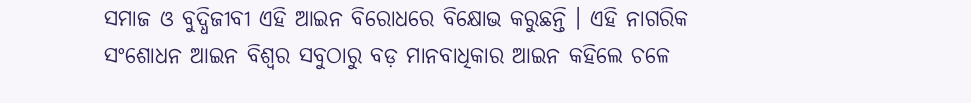ସମାଜ ଓ ବୁଦ୍ଧିଜୀବୀ ଏହି ଆଇନ ବିରୋଧରେ ବିକ୍ଷୋଭ କରୁଛନ୍ତି । ଏହି ନାଗରିକ ସଂଶୋଧନ ଆଇନ ବିଶ୍ବର ସବୁଠାରୁ ବଡ଼ ମାନବାଧିକାର ଆଇନ କହିଲେ ଚଳେ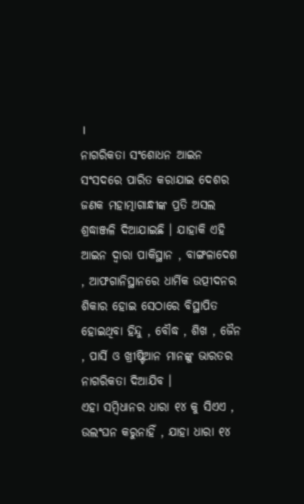।
ନାଗରିକତା ସଂଶୋଧନ ଆଇନ ସଂସଦରେ ପାରିତ କରାଯାଇ ଦେଶର ଜଣକ ମହାତ୍ମାଗାନ୍ଧୀଙ୍କ ପ୍ରତି ଅସଲ ଶ୍ରଦ୍ଧାଞ୍ଜଳି ଦିଆଯାଇଛି । ଯାହାକି ଏହି ଆଇନ ଦ୍ୱାରା ପାକିସ୍ଥାନ , ବାଙ୍ଗଳାଦେଶ , ଆଫଗାନିସ୍ଥାନରେ ଧାର୍ମିକ ଉତ୍ପୀଦନର ଶିକାର ହୋଇ ସେଠାରେ ବିସ୍ଥାପିତ ହୋଇଥିବା ହିନ୍ଦୁ , ବୌଦ୍ଧ , ଶିଖ , ଜୈନ , ପାର୍ସି ଓ ଖ୍ରୀଷ୍ଟିଆନ ମାନଙ୍କୁ ଭାରତର ନାଗରିକତା ଦିଆଯିବ ।
ଏହା ସମ୍ବିଧାନର ଧାରା ୧୪ କୁ ସିଏଏ , ଉଲଂଘନ କରୁନାହିଁ , ଯାହା ଧାରା ୧୪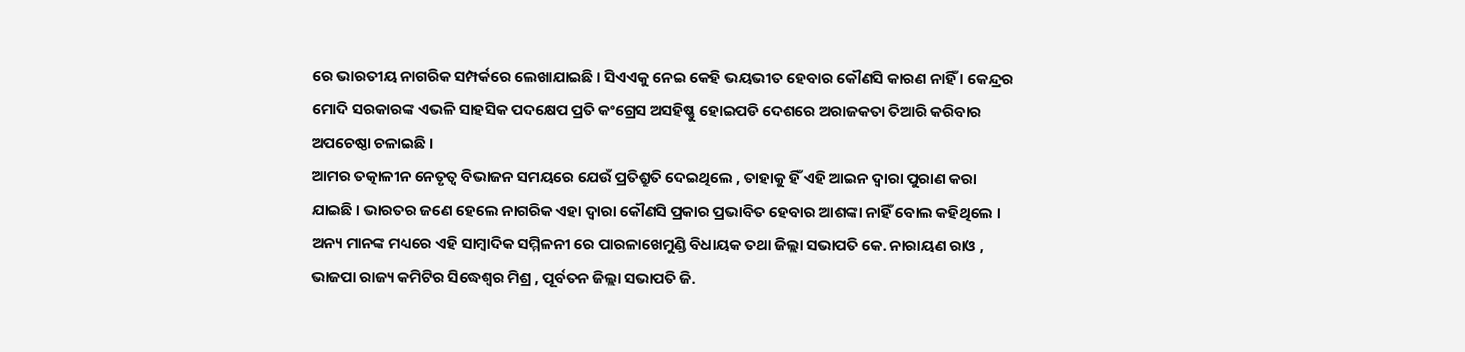ରେ ଭାରତୀୟ ନାଗରିକ ସମ୍ପର୍କରେ ଲେଖାଯାଇଛି । ସିଏଏକୁ ନେଇ କେହି ଭୟଭୀତ ହେବାର କୌଣସି କାରଣ ନାହିଁ । କେନ୍ଦ୍ରର ମୋଦି ସରକାରଙ୍କ ଏଭଳି ସାହସିକ ପଦକ୍ଷେପ ପ୍ରତି କଂଗ୍ରେସ ଅସହିଷ୍ଣୁ ହୋଇପଡି ଦେଶରେ ଅରାଜକତା ତିଆରି କରିବାର ଅପଚେଷ୍ଠା ଚଳାଇଛି ।
ଆମର ତତ୍କାଳୀନ ନେତୃତ୍ୱ ବିଭାଜନ ସମୟରେ ଯେଉଁ ପ୍ରତିଶ୍ରୁତି ଦେଇଥିଲେ , ତାହାକୁ ହିଁ ଏହି ଆଇନ ଦ୍ୱାରା ପୁରାଣ କରା ଯାଇଛି । ଭାରତର ଜଣେ ହେଲେ ନାଗରିକ ଏହା ଦ୍ବାରା କୌଣସି ପ୍ରକାର ପ୍ରଭାବିତ ହେବାର ଆଶଙ୍କା ନାହିଁ ବୋଲ କହିଥିଲେ ।
ଅନ୍ୟ ମାନଙ୍କ ମଧ୍ୟରେ ଏହି ସାମ୍ବାଦିକ ସମ୍ମିଳନୀ ରେ ପାରଳାଖେମୁଣ୍ଡି ବିଧାୟକ ତଥା ଜିଲ୍ଲା ସଭାପତି କେ. ନାରାୟଣ ରାଓ , ଭାଜପା ରାଜ୍ୟ କମିଟିର ସିଦ୍ଧେଶ୍ୱର ମିଶ୍ର , ପୂର୍ବତନ ଜିଲ୍ଲା ସଭାପତି ଜି.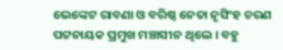ଭେଙ୍କେଟ ରାବଣା ଓ ବରିଷ୍ଠ ନେତା ନୃସିଂହ ଚରଣ ପଟ୍ଟନାୟକ ପ୍ରମୁଖ ମଞ୍ଚାସୀନ ଥିଲେ । ବହୁ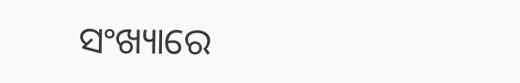ସଂଖ୍ୟାରେ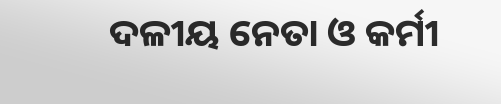ଦଳୀୟ ନେତା ଓ କର୍ମୀ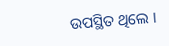ଉପସ୍ଥିତ ଥିଲେ ।